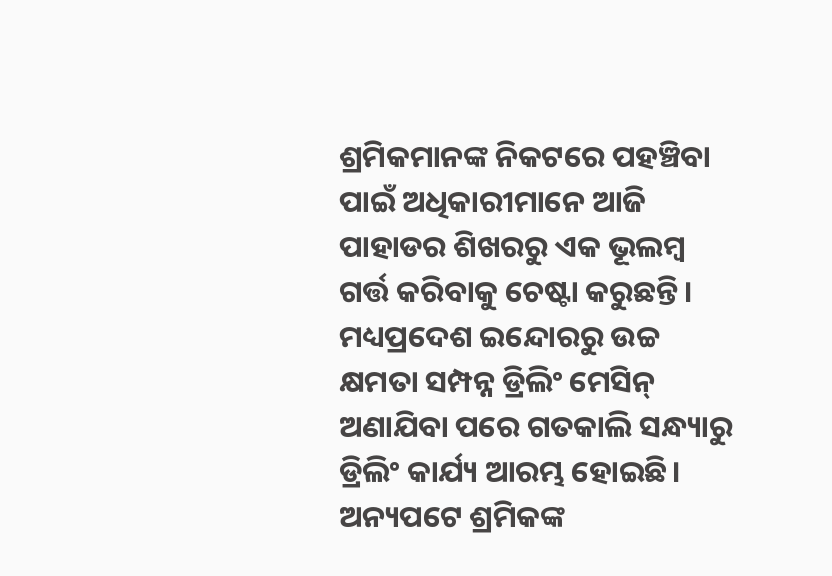ଶ୍ରମିକମାନଙ୍କ ନିକଟରେ ପହଞ୍ଚିବା ପାଇଁ ଅଧିକାରୀମାନେ ଆଜି ପାହାଡର ଶିଖରରୁ ଏକ ଭୂଲମ୍ବ ଗର୍ତ୍ତ କରିବାକୁ ଚେଷ୍ଟା କରୁଛନ୍ତି। ମଧ୍ୟପ୍ରଦେଶ ଇନ୍ଦୋରରୁ ଉଚ୍ଚ କ୍ଷମତା ସମ୍ପନ୍ନ ଡ୍ରିଲିଂ ମେସିନ୍ ଅଣାଯିବା ପରେ ଗତକାଲି ସନ୍ଧ୍ୟାରୁ ଡ୍ରିଲିଂ କାର୍ଯ୍ୟ ଆରମ୍ଭ ହୋଇଛି।
ଅନ୍ୟପଟେ ଶ୍ରମିକଙ୍କ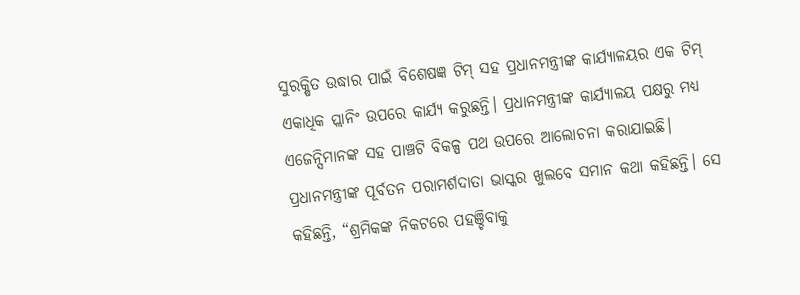ସୁରକ୍ଷିତ ଉଦ୍ଧାର ପାଇଁ ବିଶେଷଜ୍ଞ ଟିମ୍ ସହ ପ୍ରଧାନମନ୍ତ୍ରୀଙ୍କ କାର୍ଯ୍ୟାଳୟର ଏକ ଟିମ୍ ଏକାଧିକ ପ୍ଲାନିଂ ଉପରେ କାର୍ଯ୍ୟ କରୁଛନ୍ତି। ପ୍ରଧାନମନ୍ତ୍ରୀଙ୍କ କାର୍ଯ୍ୟାଳୟ ପକ୍ଷରୁ ମଧ୍ୟ ଏଜେନ୍ସିମାନଙ୍କ ସହ ପାଞ୍ଚଟି ବିକଳ୍ପ ପଥ ଉପରେ ଆଲୋଚନା କରାଯାଇଛି।
ପ୍ରଧାନମନ୍ତ୍ରୀଙ୍କ ପୂର୍ବତନ ପରାମର୍ଶଦାତା ଭାସ୍କର ଖୁଲବେ ସମାନ କଥା କହିଛନ୍ତି। ସେ କହିଛନ୍ତି, “ଶ୍ରମିକଙ୍କ ନିକଟରେ ପହଞ୍ଚିବାକୁ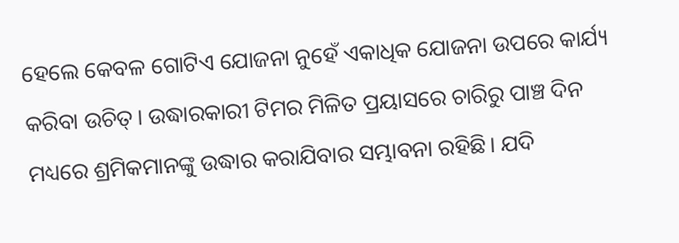ହେଲେ କେବଳ ଗୋଟିଏ ଯୋଜନା ନୁହେଁ ଏକାଧିକ ଯୋଜନା ଉପରେ କାର୍ଯ୍ୟ କରିବା ଉଚିତ୍। ଉଦ୍ଧାରକାରୀ ଟିମର ମିଳିତ ପ୍ରୟାସରେ ଚାରିରୁ ପାଞ୍ଚ ଦିନ ମଧ୍ୟରେ ଶ୍ରମିକମାନଙ୍କୁ ଉଦ୍ଧାର କରାଯିବାର ସମ୍ଭାବନା ରହିଛି। ଯଦି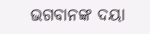ଭଗବାନଙ୍କ ଦୟା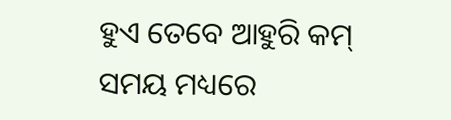ହୁଏ ତେବେ ଆହୁରି କମ୍ ସମୟ ମଧ୍ୟରେ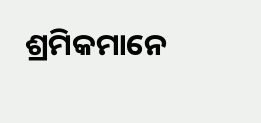ଶ୍ରମିକମାନେ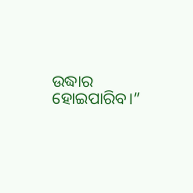ଉଦ୍ଧାର ହୋଇପାରିବ।”